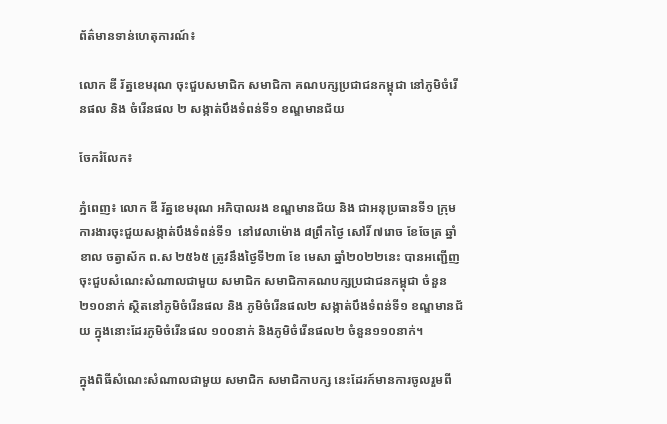ព័ត៌មានទាន់ហេតុការណ៍៖

លោក ឌី រ័ត្នខេមរុណ ចុះជួបសមាជិក សមាជិកា គណបក្សប្រជាជនកម្ពុជា នៅភូមិចំរើនផល និង ចំរើនផល ២ សង្កាត់បឹងទំពន់ទី១ ខណ្ឌមានជ័យ

ចែករំលែក៖

ភ្នំពេញ៖ លោក ឌី រ័ត្នខេមរុណ អភិបាលរង ខណ្ឌមានជ័យ និង ជាអនុប្រធានទី១ ក្រុមការងារចុះជួយសង្កាត់បឹងទំពន់ទី១  នៅវេលាម៉ោង ៨ព្រឹកថ្ងៃ សៅរិ៍ ៧រោច ខែចែត្រ ឆ្នាំខាល ចត្វាស័ក ព.ស ២៥៦៥ ត្រូវនឹងថ្ងៃទី២៣ ខែ មេសា ឆ្នាំ២០២២នេះ បានអញ្ជើញចុះជួបសំណេះសំណាលជាមួយ សមាជិក សមាជិកាគណបក្សប្រជាជនកម្ពុជា ចំនួន ២១០នាក់ ស្ថិតនៅភូមិចំរើនផល និង ភូមិចំរើនផល២ សង្កាត់បឹងទំពន់ទី១ ខណ្ឌមានជ័យ ក្នុងនោះដែរភូមិចំរើនផល ១០០នាក់ និងភូមិចំរើនផល២ ចំនួន១១០នាក់។

ក្នុងពិធីសំណេះសំណាលជាមួយ សមាជិក សមាជិកាបក្ស នេះដែរក៍មានការចូលរួមពី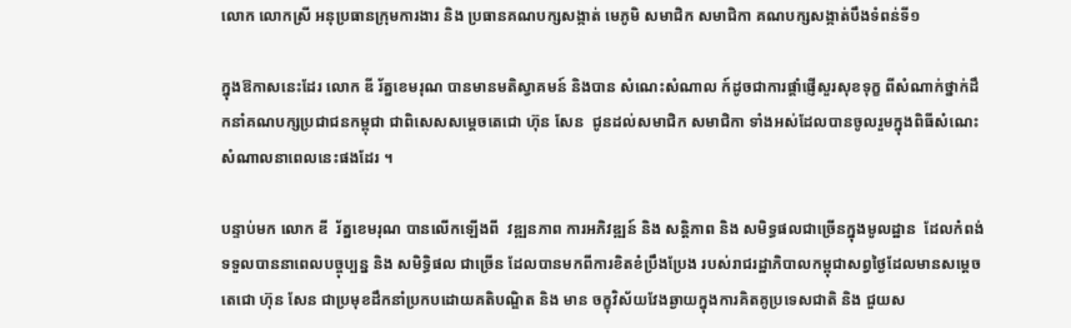លោក លោកស្រី អនុប្រធានក្រុមការងារ និង ប្រធានគណបក្សសង្កាត់ មេភូមិ សមាជិក សមាជិកា គណបក្សសង្កាត់បឹងទំពន់ទី១

ក្នុងឱកាសនេះដែរ លោក ឌី រ័ត្នខេមរុណ បានមានមតិស្វាគមន៍ និងបាន សំណេះសំណាល ក៍ដូចជាការផ្តាំផ្ញើសួរសុខទុក្ខ ពីសំណាក់ថ្នាក់ដឹកនាំគណបក្សប្រជាជនកម្ពុជា ជាពិសេសសម្តេចតេជោ ហ៊ុន សែន  ជូនដល់សមាជិក សមាជិកា ទាំងអស់ដែលបានចូលរួមក្នុងពិធីសំណេះសំណាលនាពេលនេះផងដែរ ។

បន្ទាប់មក លោក ឌី  រ័ត្នខេមរុណ បានលើកឡើងពី  វឌ្ឍនភាព ការអភិវឌ្ឍន៍ និង សន្តិភាព និង សមិទ្ធផលជាច្រើនក្នុងមូលដ្ឋាន  ដែលកំពង់ទទួលបាននាពេលបច្ចុប្បន្ន និង សមិទ្ធិផល ជាច្រើន ដែលបានមកពីការខិតខំប្រឹងប្រែង របស់រាជរដ្ឋាភិបាលកម្ពុជាសព្វថ្ងៃដែលមានសម្តេច តេជោ ហ៊ុន សែន ជាប្រមុខដឹកនាំប្រកបដោយគតិបណ្ឌិត និង មាន ចក្ខុវិស័យវែងឆ្ងាយក្នុងការគិតគូប្រទេសជាតិ និង ជួយស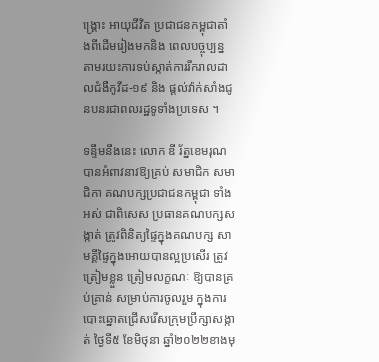ង្រ្គោះ អាយុជីវិត ប្រជាជនកម្ពុជាតាំងពីដើមរៀងមកនិង ពេលបច្ចុប្បន្ន តាមរយះការទប់ស្កាត់ការរីករាលដាលជំងឺកូវីដ-១៩ និង ផ្តល់វ៉ាក់សាំងជូនបនរជាពលរដ្ឋទូទាំងប្រទេស ។

ទន្ទឹមនឹងនេះ លោក ឌី រ័ត្នខេមរុណ បានអំពាវនាវឱ្យគ្រប់ សមាជិក សមាជិកា គណបក្សប្រជាជនកម្ពុជា ទាំងអស់ ជាពិសេស ប្រធានគណបក្សសង្កាត់ ត្រូវពិនិត្យផ្ទៃក្នុងគណបក្ស សាមគ្គីផ្ទៃក្នុងអោយបានល្អប្រសើរ ត្រូវ ត្រៀមខ្លួន ត្រៀមលក្ខណៈ ឱ្យបានគ្រប់គ្រាន់ សម្រាប់ការចូលរួម ក្នុងការបោះឆ្នោតជ្រើសរើសក្រុមប្រឹក្សាសង្កាត់ ថ្ងៃទី៥ ខែមិថុនា ឆ្នាំ២០២២ខាងមុ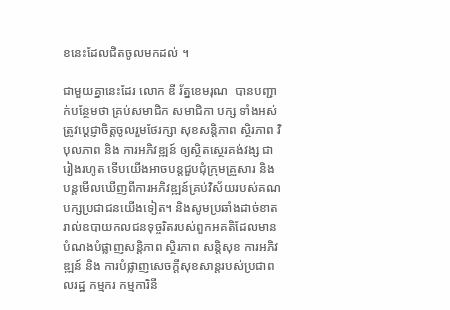ខនេះដែលជិតចូលមកដល់ ។

ជាមួយគ្នានេះដែរ លោក ឌី រ័ត្នខេមរុណ  បានបញ្ជាក់បន្ថែមថា គ្រប់សមាជិក សមាជិកា បក្ស ទាំងអស់ ត្រូវប្តេជ្ញាចិត្តចូលរួមថែរក្សា សុខសន្តិភាព ស្ថិរភាព វិបុលភាព និង ការអភិវឌ្ឍន៍ ឲ្យស្ថិតស្ថេរគង់វង្ស ជារៀងរហូត ទើបយើងអាចបន្តជួបជុំក្រុមគ្រួសារ និង បន្តមើលឃើញពីការអភិវឌ្ឍន៍គ្រប់វិស័យរបស់គណបក្សប្រជាជនយើងទៀត។ និងសូមប្រឆាំងដាច់ខាតរាល់ឧបាយកលជនទុច្ចរិតរបស់ពួកអគតិដែលមានបំណងបំផ្លាញសន្តិភាព ស្ថិរភាព សន្តិសុខ ការអភិវឌ្ឍន៍ និង ការបំផ្លាញសេចក្តីសុខសាន្តរបស់ប្រជាពលរដ្ឋ កម្មករ កម្មការិនី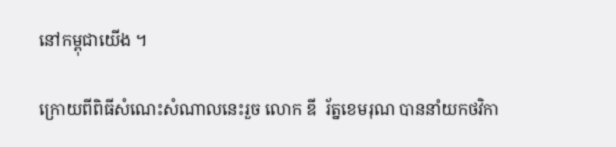នៅកម្ពុជាយើង ។

ក្រោយពីពិធីសំណេះសំណាលនេះរួច លោក ឌី  រ័ត្នខេមរុណ បាននាំយកថវិកា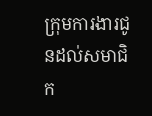ក្រុមការងារជូនដល់សមាជិក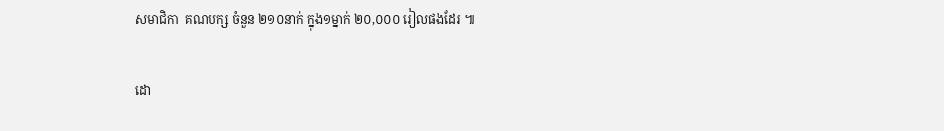សមាជិកា  គណបក្ស ចំនួន ២១០នាក់ ក្នុង១ម្នាក់ ២០,០០០ រៀលផងដែរ ៕

ដោ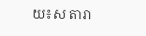យ៖ស តារា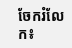ចែករំលែក៖